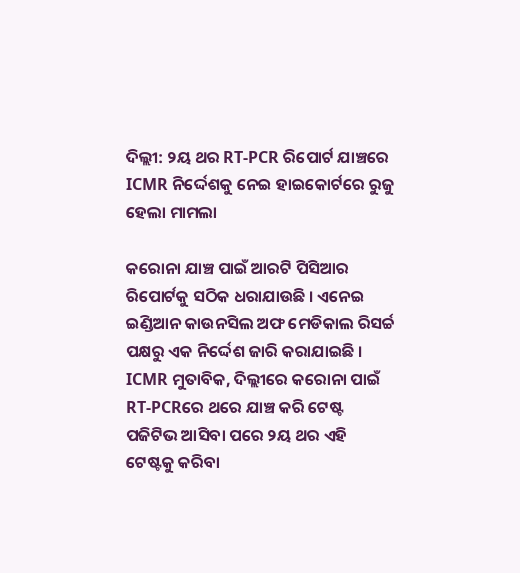ଦିଲ୍ଲୀ: ୨ୟ ଥର RT-PCR ରିପୋର୍ଟ ଯାଞ୍ଚରେ ICMR ନିର୍ଦ୍ଦେଶକୁ ନେଇ ହାଇକୋର୍ଟରେ ରୁଜୁ ହେଲା ମାମଲା

କରୋନା ଯାଞ୍ଚ ପାଇଁ ଆରଟି ପିସିଆର ରିପୋର୍ଟକୁ ସଠିକ ଧରାଯାଉଛି । ଏନେଇ ଇଣ୍ଡିଆନ କାଉନସିଲ ଅଫ ମେଡିକାଲ ରିସର୍ଚ୍ଚ ପକ୍ଷରୁ ଏକ ନିର୍ଦ୍ଦେଶ ଜାରି କରାଯାଇଛି । ICMR ମୁତାବିକ, ଦିଲ୍ଲୀରେ କରୋନା ପାଇଁ RT-PCRରେ ଥରେ ଯାଞ୍ଚ କରି ଟେଷ୍ଟ ପଜିଟିଭ ଆସିବା ପରେ ୨ୟ ଥର ଏହି ଟେଷ୍ଟକୁ କରିବା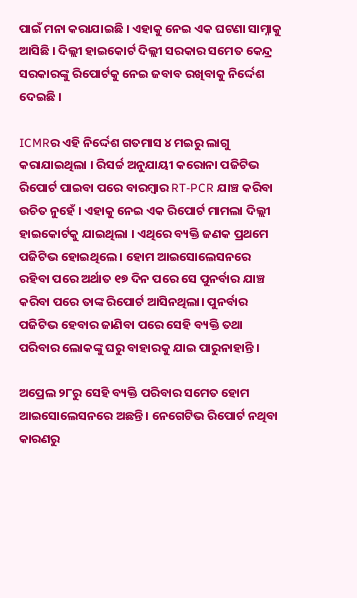ପାଇଁ ମନା କରାଯାଇଛି । ଏହାକୁ ନେଇ ଏକ ଘଟଣା ସାମ୍ନାକୁ ଆସିଛି । ଦିଲ୍ଲୀ ହାଇକୋର୍ଟ ଦିଲ୍ଲୀ ସରକାର ସମେତ କେନ୍ଦ୍ର ସରକାରଙ୍କୁ ରିପୋର୍ଟକୁ ନେଇ ଜବାବ ରଖିବାକୁ ନିର୍ଦ୍ଦେଶ ଦେଇଛି ।

ICMRର ଏହି ନିର୍ଦ୍ଦେଶ ଗତମାସ ୪ ମଇରୁ ଲାଗୁ କରାଯାଇଥିଲା । ରିସର୍ଚ୍ଚ ଅନୁଯାୟୀ କରୋନା ପଜିଟିଭ ରିପୋର୍ଟ ପାଇବା ପରେ ବାରମ୍ବାର RT-PCR ଯାଞ୍ଚ କରିବା ଉଚିତ ନୁହେଁ । ଏହାକୁ ନେଇ ଏକ ରିପୋର୍ଟ ମାମଲା ଦିଲ୍ଲୀ ହାଇକୋର୍ଟକୁ ଯାଇଥିଲା । ଏଥିରେ ବ୍ୟକ୍ତି ଜଣକ ପ୍ରଥମେ ପଜିଟିଭ ହୋଇଥିଲେ । ହୋମ ଆଇସୋଲେସନରେ ରହିବା ପରେ ଅର୍ଥାତ ୧୭ ଦିନ ପରେ ସେ ପୁନର୍ବାର ଯାଞ୍ଚ କରିବା ପରେ ତାଙ୍କ ରିପୋର୍ଟ ଆସିନଥିଲା। ପୁନର୍ବାର ପଜିଟିଭ ହେବାର ଜାଣିବା ପରେ ସେହି ବ୍ୟକ୍ତି ତଥା ପରିବାର ଲୋକଙ୍କୁ ଘରୁ ବାହାରକୁ ଯାଇ ପାରୁନାହାନ୍ତି ।

ଅପ୍ରେଲ ୨୮ରୁ ସେହି ବ୍ୟକ୍ତି ପରିବାର ସମେତ ହୋମ ଆଇସୋଲେସନରେ ଅଛନ୍ତି । ନେଗେଟିଭ ରିପୋର୍ଟ ନଥିବା କାରଣରୁ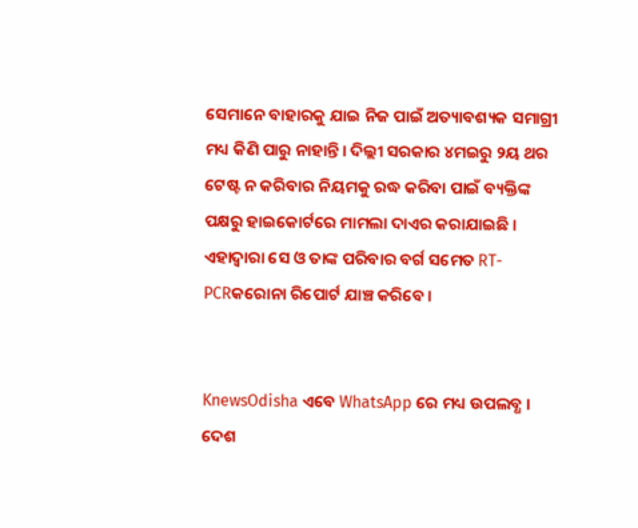ସେମାନେ ବାହାରକୁ ଯାଇ ନିଜ ପାଇଁ ଅତ୍ୟାବଶ୍ୟକ ସମାଗ୍ରୀ ମଧ୍ୟ କିଣି ପାରୁ ନାହାନ୍ତି । ଦିଲ୍ଲୀ ସରକାର ୪ମଇରୁ ୨ୟ ଥର ଟେଷ୍ଟ ନ କରିବାର ନିୟମକୁ ରଦ୍ଧ କରିବା ପାଇଁ ବ୍ୟକ୍ତିଙ୍କ ପକ୍ଷରୁ ହାଇକୋର୍ଟରେ ମାମଲା ଦାଏର କରାଯାଇଛି । ଏହାଦ୍ୱାରା ସେ ଓ ତାଙ୍କ ପରିବାର ବର୍ଗ ସମେତ RT-PCRକରୋନା ରିପୋର୍ଟ ଯାଞ୍ଚ କରିବେ ।


KnewsOdisha ଏବେ WhatsApp ରେ ମଧ୍ୟ ଉପଲବ୍ଧ । ଦେଶ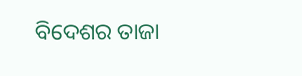ବିଦେଶର ତାଜା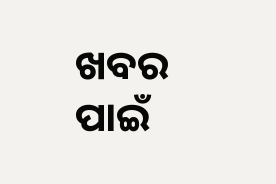ଖବର ପାଇଁ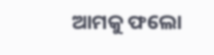ଆମକୁ ଫଲୋ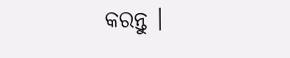କରନ୍ତୁ ।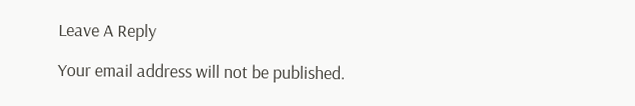Leave A Reply

Your email address will not be published.